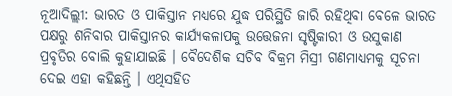ନୂଆଦିଲ୍ଲୀ: ଭାରତ ଓ ପାକିସ୍ତାନ ମଧ୍ୟରେ ଯୁଦ୍ଧ ପରିସ୍ଥିତି ଜାରି ରହିଥିବା ବେଳେ ଭାରତ ପକ୍ଷରୁ ଶନିବାର ପାକିସ୍ତାନର କାର୍ଯ୍ୟକଳାପକୁ ଉତ୍ତେଜନା ସୃଷ୍ଟିକାରୀ ଓ ଉସୁକାଣ ପ୍ରବୃତିର ବୋଲି କୁହାଯାଇଛି । ବୈଦେଶିକ ସଚିବ ବିକ୍ରମ ମିସ୍ରୀ ଗଣମାଧ୍ୟମକୁ ସୂଚନା ଦେଇ ଏହା କହିଛନ୍ତି । ଏଥିସହିତ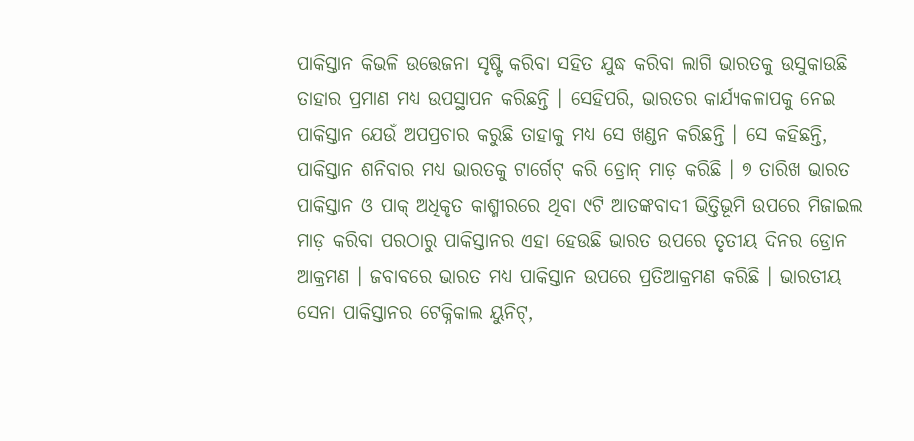ପାକିସ୍ତାନ କିଭଳି ଉତ୍ତେଜନା ସୃଷ୍ଟି କରିବା ସହିତ ଯୁଦ୍ଧ କରିବା ଲାଗି ଭାରତକୁ ଉସୁକାଉଛି ତାହାର ପ୍ରମାଣ ମଧ୍ୟ ଉପସ୍ଥାପନ କରିଛନ୍ତି । ସେହିପରି, ଭାରତର କାର୍ଯ୍ୟକଳାପକୁ ନେଇ ପାକିସ୍ତାନ ଯେଉଁ ଅପପ୍ରଚାର କରୁଛି ତାହାକୁ ମଧ୍ୟ ସେ ଖଣ୍ଡନ କରିଛନ୍ତି । ସେ କହିଛନ୍ତି, ପାକିସ୍ତାନ ଶନିବାର ମଧ୍ୟ ଭାରତକୁ ଟାର୍ଗେଟ୍ କରି ଡ୍ରୋନ୍ ମାଡ଼ କରିଛି । ୭ ତାରିଖ ଭାରତ ପାକିସ୍ତାନ ଓ ପାକ୍ ଅଧିକୃତ କାଶ୍ମୀରରେ ଥିବା ୯ଟି ଆତଙ୍କବାଦୀ ଭିତ୍ତିଭୂମି ଉପରେ ମିଜାଇଲ ମାଡ଼ କରିବା ପରଠାରୁ ପାକିସ୍ତାନର ଏହା ହେଉଛି ଭାରତ ଉପରେ ତୃତୀୟ ଦିନର ଡ୍ରୋନ ଆକ୍ରମଣ । ଜବାବରେ ଭାରତ ମଧ୍ୟ ପାକିସ୍ତାନ ଉପରେ ପ୍ରତିଆକ୍ରମଣ କରିଛି । ଭାରତୀୟ ସେନା ପାକିସ୍ତାନର ଟେକ୍ନିକାଲ ୟୁନିଟ୍,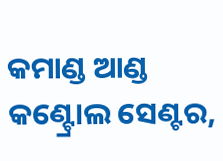କମାଣ୍ଡ ଆଣ୍ଡ କଣ୍ଟ୍ରୋଲ ସେଣ୍ଟର,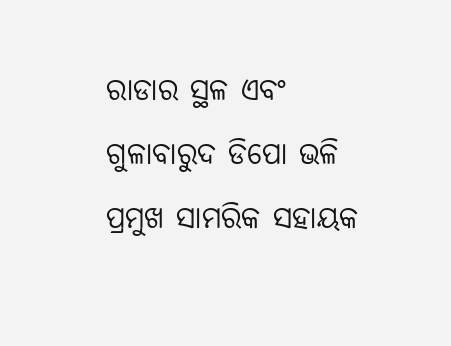ରାଡାର ସ୍ଥଳ ଏବଂ ଗୁଳାବାରୁଦ ଡିପୋ ଭଳି ପ୍ରମୁଖ ସାମରିକ ସହାୟକ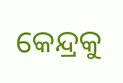କେନ୍ଦ୍ରକୁ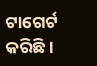ଟାଗେର୍ଟ କରିଛି ।